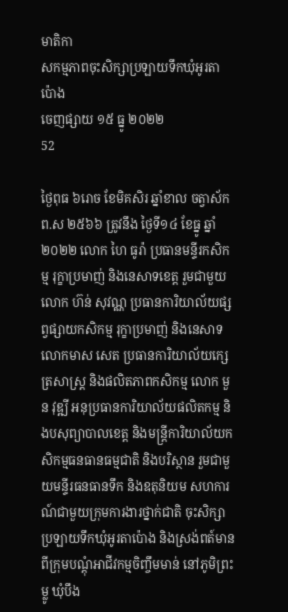មាតិកា
សកម្មភាពចុះសិក្សាប្រឡាយទឹកឃុំអូរតាប៉ោង
ចេញផ្សាយ ១៥ ធ្នូ ២០២២
52

ថ្ងៃពុធ ៦រោច ខែមិគសិរ ឆ្នាំខាល ចត្វាស័ក ព.ស ២៥៦៦ ត្រូវនឹង ថ្ងៃទី១៤ ខែធ្នូ ឆ្នាំ២០២២ លោក ហៃ ធូរ៉ា ប្រធានមន្ទីរកសិកម្ម រុក្ខាប្រមាញ់ និងនេសាទខេត្ត រួមជាមួយ លោក ហ៊ន់ សុវណ្ណ ប្រធានការិយាល័យផ្សព្វផ្សាយកសិកម្ម រុក្ខាប្រមាញ់ និងនេសាទ លោកមាស សេត ប្រធានការិយាល័យក្សេត្រសាស្ត្រ និងផលិតភាពកសិកម្ម លោក មួន វុឌ្ឍី អនុប្រធានការិយាល័យផលិតកម្ម និងបសុព្យាបាលខេត្ត និងមន្ត្រីការិយាល័យកសិកម្មធនធានធម្មជាតិ និងបរិស្ថាន រួមជាមួយមន្ទីរធនធានទឹក និងឧតុនិយម សហការណ៍ជាមួយក្រុមការងារថ្នាក់ជាតិ ចុះសិក្សាប្រឡាយទឹកឃុំអូរតាប៉ោង និងស្រង់ពត៍មានពីក្រុមបណ្តុំអាជីវកម្មចិញ្ចឹមមាន់ នៅភូមិព្រះម្លូ ឃុំបឹង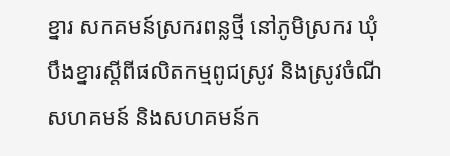ខ្នារ សកគមន៍ស្រករពន្លថ្មី នៅភូមិស្រករ ឃុំបឹងខ្នារស្តីពីផលិតកម្មពូជស្រូវ និងស្រូវចំណី សហគមន៍ និងសហគមន៍ក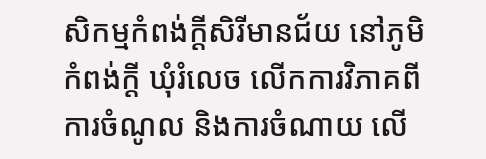សិកម្មកំពង់ក្តីសិរីមានជ័យ នៅភូមិកំពង់ក្តី ឃុំរំលេច លើកការវិភាគពីការចំណូល និងការចំណាយ លើ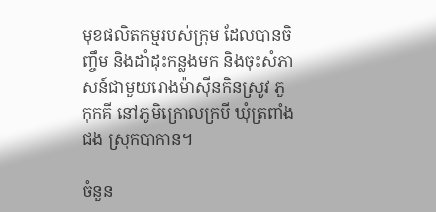មុខផលិតកម្មរបស់ក្រុម ដែលបានចិញ្ចឹម និងដាំដុះកន្លងមក និងចុះសំភាសន៍ជាមួយរោងម៉ាស៊ីនកិនស្រូវ ភួ កុកគី នៅភូមិក្រោលក្របី ឃុំត្រពាំងជង ស្រុកបាកាន។

ចំនួន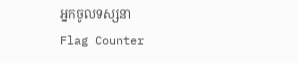អ្នកចូលទស្សនា
Flag Counter